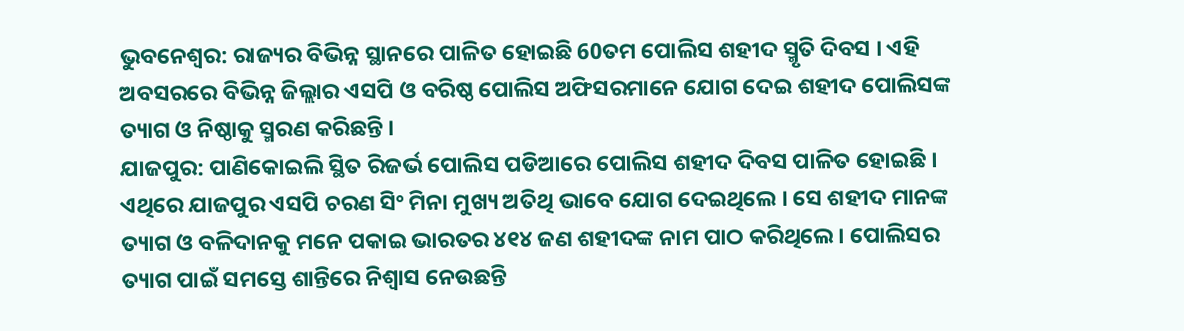ଭୁବନେଶ୍ବର: ରାଜ୍ୟର ବିଭିନ୍ନ ସ୍ଥାନରେ ପାଳିତ ହୋଇଛି 60ତମ ପୋଲିସ ଶହୀଦ ସ୍ମୃତି ଦିବସ । ଏହି ଅବସରରେ ବିଭିନ୍ନ ଜିଲ୍ଲାର ଏସପି ଓ ବରିଷ୍ଠ ପୋଲିସ ଅଫିସରମାନେ ଯୋଗ ଦେଇ ଶହୀଦ ପୋଲିସଙ୍କ ତ୍ୟାଗ ଓ ନିଷ୍ଠାକୁ ସ୍ମରଣ କରିଛନ୍ତି ।
ଯାଜପୁର: ପାଣିକୋଇଲି ସ୍ଥିତ ରିଜର୍ଭ ପୋଲିସ ପଡିଆରେ ପୋଲିସ ଶହୀଦ ଦିବସ ପାଳିତ ହୋଇଛି । ଏଥିରେ ଯାଜପୁର ଏସପି ଚରଣ ସିଂ ମିନା ମୁଖ୍ୟ ଅତିଥି ଭାବେ ଯୋଗ ଦେଇଥିଲେ । ସେ ଶହୀଦ ମାନଙ୍କ ତ୍ୟାଗ ଓ ବଳିଦାନକୁ ମନେ ପକାଇ ଭାରତର ୪୧୪ ଜଣ ଶହୀଦଙ୍କ ନାମ ପାଠ କରିଥିଲେ । ପୋଲିସର ତ୍ୟାଗ ପାଇଁ ସମସ୍ତେ ଶାନ୍ତିରେ ନିଶ୍ବାସ ନେଉଛନ୍ତି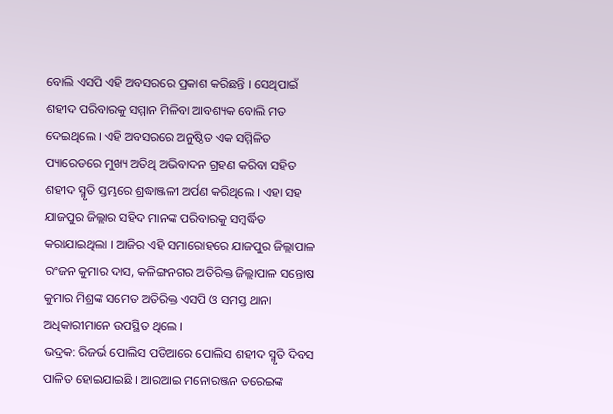ବୋଲି ଏସପି ଏହି ଅବସରରେ ପ୍ରକାଶ କରିଛନ୍ତି । ସେଥିପାଇଁ ଶହୀଦ ପରିବାରକୁ ସମ୍ମାନ ମିଳିବା ଆବଶ୍ୟକ ବୋଲି ମତ ଦେଇଥିଲେ । ଏହି ଅବସରରେ ଅନୁଷ୍ଠିତ ଏକ ସମ୍ମିଳିତ ପ୍ୟାରେଡରେ ମୁଖ୍ୟ ଅତିଥି ଅଭିବାଦନ ଗ୍ରହଣ କରିବା ସହିତ ଶହୀଦ ସ୍ମୃତି ସ୍ତମ୍ଭରେ ଶ୍ରଦ୍ଧାଞ୍ଜଳୀ ଅର୍ପଣ କରିଥିଲେ । ଏହା ସହ ଯାଜପୁର ଜିଲ୍ଲାର ସହିଦ ମାନଙ୍କ ପରିବାରକୁ ସମ୍ବର୍ଦ୍ଧିତ କରାଯାଇଥିଲା । ଆଜିର ଏହି ସମାରୋହରେ ଯାଜପୁର ଜିଲ୍ଲାପାଳ ରଂଜନ କୁମାର ଦାସ, କଳିଙ୍ଗନଗର ଅତିରିକ୍ତ ଜିଲ୍ଲାପାଳ ସନ୍ତୋଷ କୁମାର ମିଶ୍ରଙ୍କ ସମେତ ଅତିରିକ୍ତ ଏସପି ଓ ସମସ୍ତ ଥାନା ଅଧିକାରୀମାନେ ଉପସ୍ଥିତ ଥିଲେ ।
ଭଦ୍ରକ: ରିଜର୍ଭ ପୋଲିସ ପଡିଆରେ ପୋଲିସ ଶହୀଦ ସ୍ମୃତି ଦିବସ ପାଳିତ ହୋଇଯାଇଛି । ଆରଆଇ ମନୋରଞ୍ଜନ ତରେଇଙ୍କ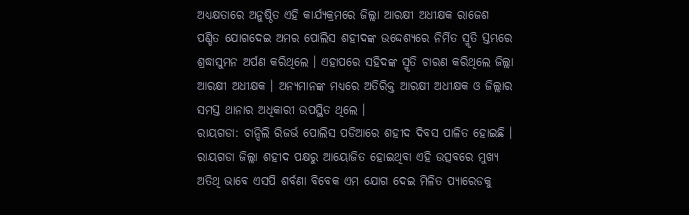ଅଧ୍ୟକ୍ଷତାରେ ଅନୁଷ୍ଠିତ ଏହି କାର୍ଯ୍ୟକ୍ରମରେ ଜିଲ୍ଲା ଆରକ୍ଷୀ ଅଧୀକ୍ଷକ ରାଜେଶ ପଣ୍ଡିତ ଯୋଗଦେଇ ଅମର ପୋଲିସ ଶହୀଦଙ୍କ ଉଦ୍ଦେଶ୍ୟରେ ନିର୍ମିତ ସ୍ମୃତି ସ୍ତମ୍ଭରେ ଶ୍ରଦ୍ଧାସୁମନ ଅର୍ପଣ କରିଥିଲେ । ଏହାପରେ ସହିଦଙ୍କ ସ୍ମୃତି ଚାରଣ କରିଥିଲେ ଜିଲ୍ଲା ଆରକ୍ଷୀ ଅଧୀକ୍ଷକ । ଅନ୍ୟମାନଙ୍କ ମଧ୍ୟରେ ଅତିରିକ୍ତ ଆରକ୍ଷୀ ଅଧୀକ୍ଷକ ଓ ଜିଲ୍ଲାର ସମସ୍ତ ଥାନାର ଅଧିକାରୀ ଉପସ୍ଥିତ ଥିଲେ ।
ରାୟଗଡା: ଚାନ୍ଦିଲି ରିଜର୍ଭ ପୋଲିସ ପଡିଆରେ ଶହୀଦ ଦିବସ ପାଳିତ ହୋଇଛି । ରାୟଗଡା ଜିଲ୍ଲା ଶହୀଦ ପକ୍ଷରୁ ଆୟୋଜିତ ହୋଇଥିବା ଏହି ଉତ୍ସବରେ ମୁଖ୍ୟ ଅତିଥି ଭାବେ ଏସପି ଶର୍ବଣା ବିବେକ ଏମ ଯୋଗ ଦେଇ ମିଳିତ ପ୍ୟାରେଡକୁ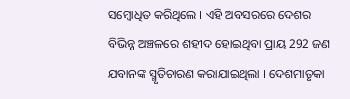ସମ୍ବୋଧିତ କରିଥିଲେ । ଏହି ଅବସରରେ ଦେଶର ବିଭିନ୍ନ ଅଞ୍ଚଳରେ ଶହୀଦ ହୋଇଥିବା ପ୍ରାୟ 292 ଜଣ ଯବାନଙ୍କ ସ୍ମୃତିଚାରଣ କରାଯାଇଥିଲା । ଦେଶମାତୃକା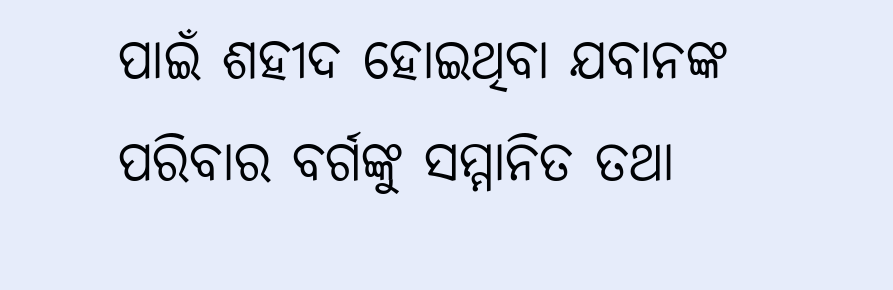ପାଇଁ ଶହୀଦ ହୋଇଥିବା ଯବାନଙ୍କ ପରିବାର ବର୍ଗଙ୍କୁ ସମ୍ମାନିତ ତଥା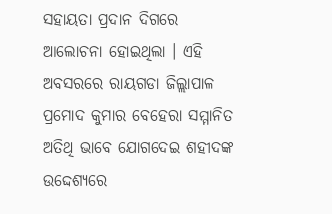ସହାୟତା ପ୍ରଦାନ ଦିଗରେ ଆଲୋଚନା ହୋଇଥିଲା । ଏହି ଅବସରରେ ରାୟଗଡା ଜିଲ୍ଲାପାଳ ପ୍ରମୋଦ କୁମାର ବେହେରା ସମ୍ମାନିତ ଅତିଥି ଭାବେ ଯୋଗଦେଇ ଶହୀଦଙ୍କ ଉଦ୍ଦେଶ୍ୟରେ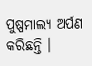ପୁଷ୍ପମାଲ୍ୟ ଅର୍ପଣ କରିଛନ୍ତି ।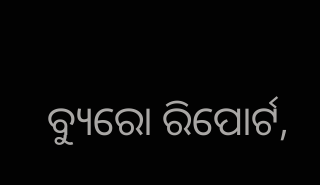ବ୍ୟୁରୋ ରିପୋର୍ଟ,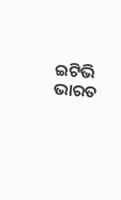ଇଟିଭି ଭାରତ